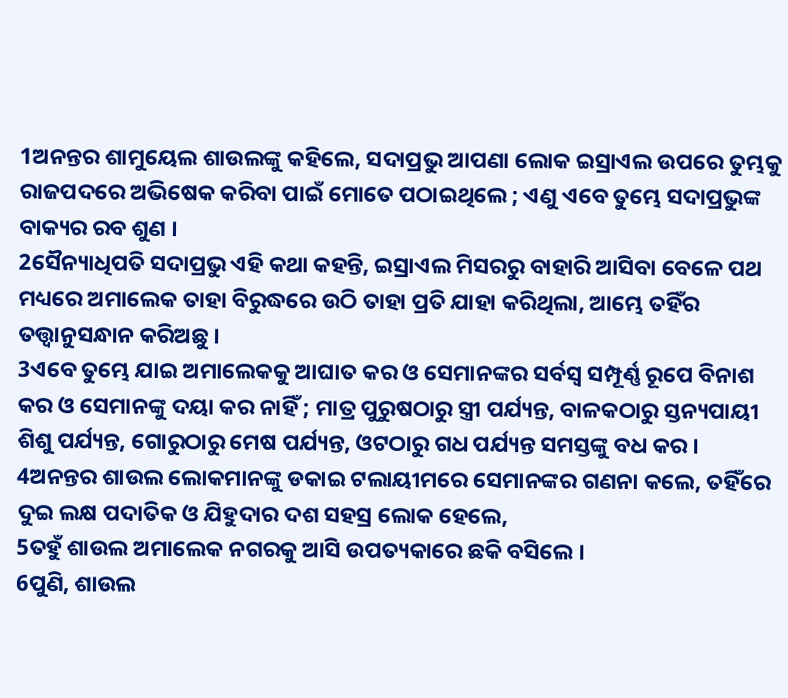1ଅନନ୍ତର ଶାମୁୟେଲ ଶାଉଲଙ୍କୁ କହିଲେ, ସଦାପ୍ରଭୁ ଆପଣା ଲୋକ ଇସ୍ରାଏଲ ଉପରେ ତୁମ୍ଭକୁ ରାଜପଦରେ ଅଭିଷେକ କରିବା ପାଇଁ ମୋତେ ପଠାଇଥିଲେ ; ଏଣୁ ଏବେ ତୁମ୍ଭେ ସଦାପ୍ରଭୁଙ୍କ ବାକ୍ୟର ରବ ଶୁଣ ।
2ସୈନ୍ୟାଧିପତି ସଦାପ୍ରଭୁ ଏହି କଥା କହନ୍ତି, ଇସ୍ରାଏଲ ମିସରରୁ ବାହାରି ଆସିବା ବେଳେ ପଥ ମଧ୍ୟରେ ଅମାଲେକ ତାହା ବିରୁଦ୍ଧରେ ଉଠି ତାହା ପ୍ରତି ଯାହା କରିଥିଲା, ଆମ୍ଭେ ତହିଁର ତତ୍ତ୍ୱାନୁସନ୍ଧାନ କରିଅଛୁ ।
3ଏବେ ତୁମ୍ଭେ ଯାଇ ଅମାଲେକକୁ ଆଘାତ କର ଓ ସେମାନଙ୍କର ସର୍ବସ୍ୱ ସମ୍ପୂର୍ଣ୍ଣ ରୂପେ ବିନାଶ କର ଓ ସେମାନଙ୍କୁ ଦୟା କର ନାହିଁ ; ମାତ୍ର ପୁରୁଷଠାରୁ ସ୍ତ୍ରୀ ପର୍ଯ୍ୟନ୍ତ, ବାଳକଠାରୁ ସ୍ତନ୍ୟପାୟୀ ଶିଶୁ ପର୍ଯ୍ୟନ୍ତ, ଗୋରୁଠାରୁ ମେଷ ପର୍ଯ୍ୟନ୍ତ, ଓଟଠାରୁ ଗଧ ପର୍ଯ୍ୟନ୍ତ ସମସ୍ତଙ୍କୁ ବଧ କର ।
4ଅନନ୍ତର ଶାଉଲ ଲୋକମାନଙ୍କୁ ଡକାଇ ଟଲାୟୀମରେ ସେମାନଙ୍କର ଗଣନା କଲେ, ତହିଁରେ ଦୁଇ ଲକ୍ଷ ପଦାତିକ ଓ ଯିହୁଦାର ଦଶ ସହସ୍ର ଲୋକ ହେଲେ,
5ତହୁଁ ଶାଉଲ ଅମାଲେକ ନଗରକୁ ଆସି ଉପତ୍ୟକାରେ ଛକି ବସିଲେ ।
6ପୁଣି, ଶାଉଲ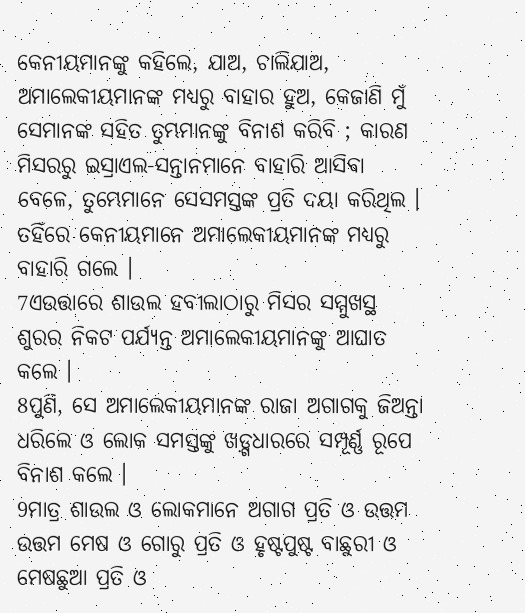କେନୀୟମାନଙ୍କୁ କହିଲେ, ଯାଅ, ଚାଲିଯାଅ, ଅମାଲେକୀୟମାନଙ୍କ ମଧ୍ୟରୁ ବାହାର ହୁଅ, କେଜାଣି ମୁଁ ସେମାନଙ୍କ ସହିତ ତୁମ୍ଭମାନଙ୍କୁ ବିନାଶ କରିବି ; କାରଣ ମିସରରୁ ଇସ୍ରାଏଲ-ସନ୍ତାନମାନେ ବାହାରି ଆସିବା ବେଳେ, ତୁମ୍ଭେମାନେ ସେସମସ୍ତଙ୍କ ପ୍ରତି ଦୟା କରିଥିଲ । ତହିଁରେ କେନୀୟମାନେ ଅମାଲେକୀୟମାନଙ୍କ ମଧ୍ୟରୁ ବାହାରି ଗଲେ ।
7ଏଉତ୍ତାରେ ଶାଉଲ ହବୀଲାଠାରୁ ମିସର ସମ୍ମୁଖସ୍ଥ ଶୁରର ନିକଟ ପର୍ଯ୍ୟନ୍ତ ଅମାଲେକୀୟମାନଙ୍କୁ ଆଘାତ କଲେ ।
8ପୁଣି, ସେ ଅମାଲେକୀୟମାନଙ୍କ ରାଜା ଅଗାଗକୁ ଜିଅନ୍ତା ଧରିଲେ ଓ ଲୋକ ସମସ୍ତଙ୍କୁ ଖଡ଼୍ଗଧାରରେ ସମ୍ପୂର୍ଣ୍ଣ ରୂପେ ବିନାଶ କଲେ ।
9ମାତ୍ର ଶାଉଲ ଓ ଲୋକମାନେ ଅଗାଗ ପ୍ରତି ଓ ଉତ୍ତମ ଉତ୍ତମ ମେଷ ଓ ଗୋରୁ ପ୍ରତି ଓ ହୃଷ୍ଟପୁଷ୍ଟ ବାଛୁରୀ ଓ ମେଷଛୁଆ ପ୍ରତି ଓ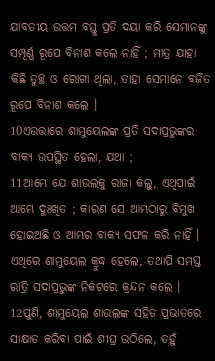ଯାବତୀୟ ଉତ୍ତମ ବସ୍ତୁ ପ୍ରତି ଦୟା କରି ସେମାନଙ୍କୁ ସମ୍ପୂର୍ଣ୍ଣ ରୂପେ ବିନାଶ କଲେ ନାହିଁ ; ମାତ୍ର ଯାହା କିଛି ତୁଚ୍ଛ ଓ ରୋଗା ଥିଲା, ତାହା ସେମାନେ ବର୍ଜିତ ରୂପେ ବିନାଶ କଲେ ।
10ଏଉତ୍ତାରେ ଶାମୁୟେଲଙ୍କ ପ୍ରତି ସଦାପ୍ରଭୁଙ୍କର ବାକ୍ୟ ଉପସ୍ଥିତ ହେଲା, ଯଥା ;
11ଆମ୍ଭେ ଯେ ଶାଉଲକୁ ରାଜା କଲୁ, ଏଥିପାଇଁ ଆମ୍ଭେ ଦୁଃଖିତ ; କାରଣ ସେ ଆମ୍ଭଠାରୁ ବିମୁଖ ହୋଇଅଛି ଓ ଆମ୍ଭର ବାକ୍ୟ ସଫଳ କରି ନାହିଁ । ଏଥିରେ ଶାମୁୟେଲ କ୍ରୁଦ୍ଧ ହେଲେ, ତଥାପି ସମସ୍ତ ରାତ୍ରି ସଦାପ୍ରଭୁଙ୍କ ନିକଟରେ କ୍ରନ୍ଦନ କଲେ ।
12ପୁଣି, ଶାମୁୟେଲ ଶାଉଲଙ୍କ ସହିତ ପ୍ରଭାତରେ ସାକ୍ଷାତ କରିବା ପାଇଁ ଶୀଘ୍ର ଉଠିଲେ, ତହୁଁ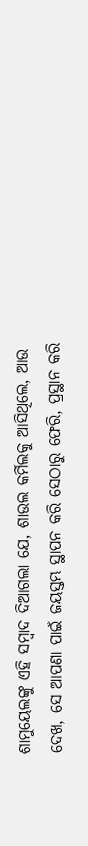ଶାମୁୟେଲଙ୍କୁ ଏହି ସମ୍ବାଦ ଦିଆଗଲା ଯେ, ଶାଉଲ କର୍ମିଲକୁ ଆସିଥିଲେ, ଆଉ ଦେଖ, ସେ ଆପଣା ପାଇଁ ଜୟସ୍ତମ୍ଭ ସ୍ଥାପନ କରି ସେଠାରୁ ଫେରି, ପ୍ରସ୍ଥାନ କରି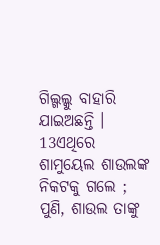ଗିଲ୍ଗଲ୍କୁ ବାହାରି ଯାଇଅଛନ୍ତି ।
13ଏଥିରେ ଶାମୁୟେଲ ଶାଉଲଙ୍କ ନିକଟକୁ ଗଲେ ; ପୁଣି, ଶାଉଲ ତାଙ୍କୁ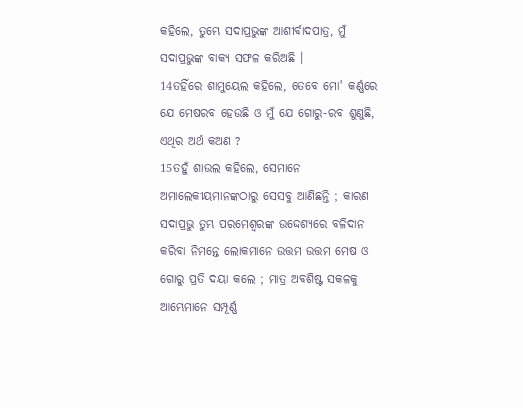କହିଲେ, ତୁମ୍ଭେ ସଦାପ୍ରଭୁଙ୍କ ଆଶୀର୍ବାଦପାତ୍ର, ମୁଁ ସଦାପ୍ରଭୁଙ୍କ ବାକ୍ୟ ସଫଳ କରିଅଛି ।
14ତହିଁରେ ଶାମୁୟେଲ କହିଲେ, ତେବେ ମୋ' କର୍ଣ୍ଣରେ ଯେ ମେଷରବ ହେଉଛି ଓ ମୁଁ ଯେ ଗୋରୁ-ରବ ଶୁଣୁଛି, ଏଥିର ଅର୍ଥ କଅଣ ?
15ତହୁଁ ଶାଉଲ କହିଲେ, ସେମାନେ ଅମାଲେକୀୟମାନଙ୍କଠାରୁ ସେସବୁ ଆଣିଛନ୍ତି ; କାରଣ ସଦାପ୍ରଭୁ ତୁମ୍ଭ ପରମେଶ୍ୱରଙ୍କ ଉଦ୍ଦେଶ୍ୟରେ ବଳିଦାନ କରିବା ନିମନ୍ତେ ଲୋକମାନେ ଉତ୍ତମ ଉତ୍ତମ ମେଷ ଓ ଗୋରୁ ପ୍ରତି ଦୟା କଲେ ; ମାତ୍ର ଅବଶିଷ୍ଟ ସକଳକୁ ଆମ୍ଭେମାନେ ସମ୍ପୂର୍ଣ୍ଣ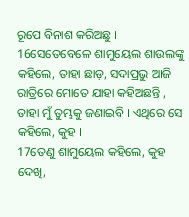ରୂପେ ବିନାଶ କରିଅଛୁ ।
16ସେତେବେଳେ ଶାମୁୟେଲ ଶାଉଲଙ୍କୁ କହିଲେ, ତାହା ଛାଡ଼, ସଦାପ୍ରଭୁ ଆଜି ରାତ୍ରିରେ ମୋତେ ଯାହା କହିଅଛନ୍ତି , ତାହା ମୁଁ ତୁମ୍ଭକୁ ଜଣାଇବି । ଏଥିରେ ସେ କହିଲେ, କୁହ ।
17ତେଣୁ ଶାମୁୟେଲ କହିଲେ, କୁହ ଦେଖି,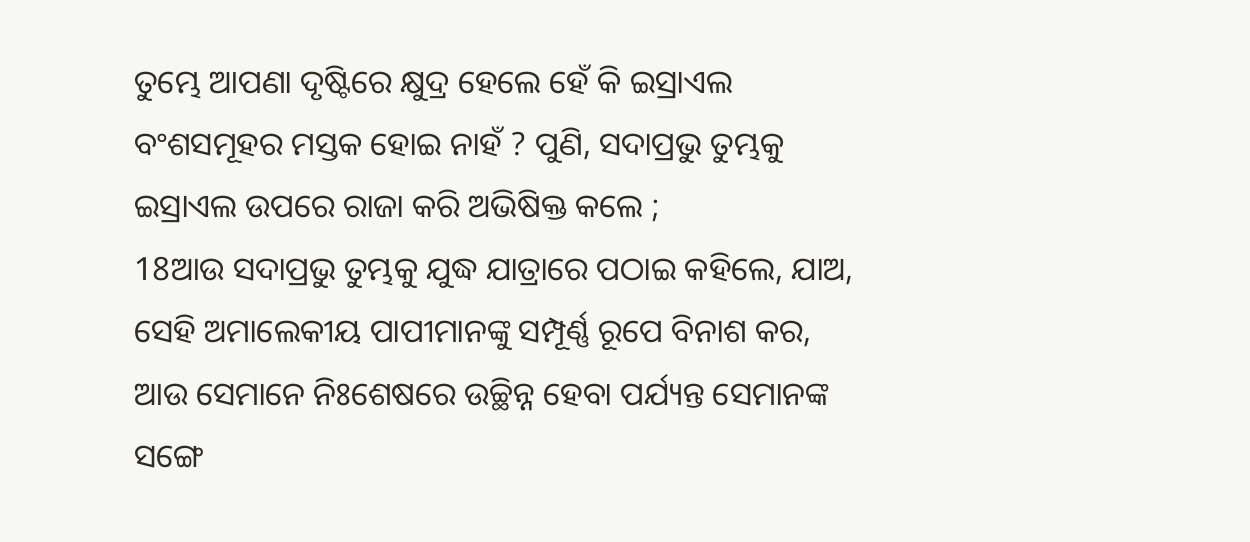ତୁମ୍ଭେ ଆପଣା ଦୃଷ୍ଟିରେ କ୍ଷୁଦ୍ର ହେଲେ ହେଁ କି ଇସ୍ରାଏଲ ବଂଶସମୂହର ମସ୍ତକ ହୋଇ ନାହଁ ? ପୁଣି, ସଦାପ୍ରଭୁ ତୁମ୍ଭକୁ ଇସ୍ରାଏଲ ଉପରେ ରାଜା କରି ଅଭିଷିକ୍ତ କଲେ ;
18ଆଉ ସଦାପ୍ରଭୁ ତୁମ୍ଭକୁ ଯୁଦ୍ଧ ଯାତ୍ରାରେ ପଠାଇ କହିଲେ, ଯାଅ, ସେହି ଅମାଲେକୀୟ ପାପୀମାନଙ୍କୁ ସମ୍ପୂର୍ଣ୍ଣ ରୂପେ ବିନାଶ କର, ଆଉ ସେମାନେ ନିଃଶେଷରେ ଉଚ୍ଛିନ୍ନ ହେବା ପର୍ଯ୍ୟନ୍ତ ସେମାନଙ୍କ ସଙ୍ଗେ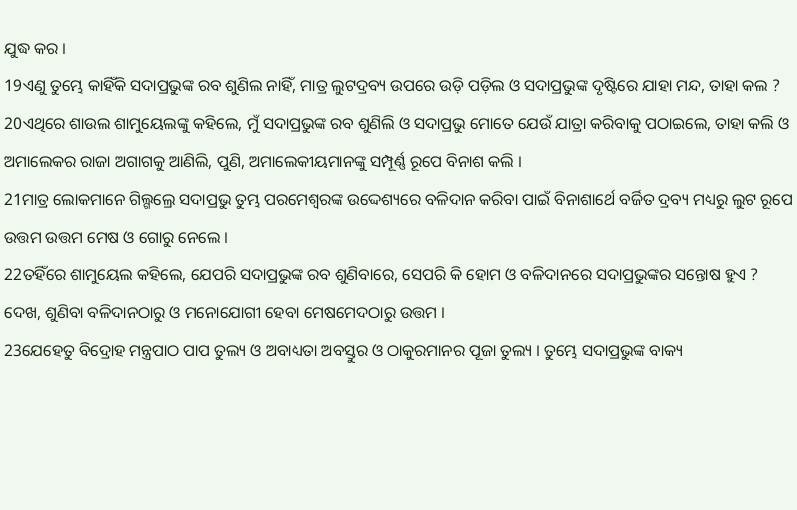ଯୁଦ୍ଧ କର ।
19ଏଣୁ ତୁମ୍ଭେ କାହିଁକି ସଦାପ୍ରଭୁଙ୍କ ରବ ଶୁଣିଲ ନାହିଁ, ମାତ୍ର ଲୁଟଦ୍ରବ୍ୟ ଉପରେ ଉଡ଼ି ପଡ଼ିଲ ଓ ସଦାପ୍ରଭୁଙ୍କ ଦୃଷ୍ଟିରେ ଯାହା ମନ୍ଦ, ତାହା କଲ ?
20ଏଥିରେ ଶାଉଲ ଶାମୁୟେଲଙ୍କୁ କହିଲେ, ମୁଁ ସଦାପ୍ରଭୁଙ୍କ ରବ ଶୁଣିଲି ଓ ସଦାପ୍ରଭୁ ମୋତେ ଯେଉଁ ଯାତ୍ରା କରିବାକୁ ପଠାଇଲେ, ତାହା କଲି ଓ ଅମାଲେକର ରାଜା ଅଗାଗକୁ ଆଣିଲି, ପୁଣି, ଅମାଲେକୀୟମାନଙ୍କୁ ସମ୍ପୂର୍ଣ୍ଣ ରୂପେ ବିନାଶ କଲି ।
21ମାତ୍ର ଲୋକମାନେ ଗିଲ୍ଗଲ୍ରେ ସଦାପ୍ରଭୁ ତୁମ୍ଭ ପରମେଶ୍ୱରଙ୍କ ଉଦ୍ଦେଶ୍ୟରେ ବଳିଦାନ କରିବା ପାଇଁ ବିନାଶାର୍ଥେ ବର୍ଜିତ ଦ୍ରବ୍ୟ ମଧ୍ୟରୁ ଲୁଟ ରୂପେ ଉତ୍ତମ ଉତ୍ତମ ମେଷ ଓ ଗୋରୁ ନେଲେ ।
22ତହିଁରେ ଶାମୁୟେଲ କହିଲେ, ଯେପରି ସଦାପ୍ରଭୁଙ୍କ ରବ ଶୁଣିବାରେ, ସେପରି କି ହୋମ ଓ ବଳିଦାନରେ ସଦାପ୍ରଭୁଙ୍କର ସନ୍ତୋଷ ହୁଏ ? ଦେଖ, ଶୁଣିବା ବଳିଦାନଠାରୁ ଓ ମନୋଯୋଗୀ ହେବା ମେଷମେଦଠାରୁ ଉତ୍ତମ ।
23ଯେହେତୁ ବିଦ୍ରୋହ ମନ୍ତ୍ରପାଠ ପାପ ତୁଲ୍ୟ ଓ ଅବାଧ୍ୟତା ଅବସ୍ତୁର ଓ ଠାକୁରମାନର ପୂଜା ତୁଲ୍ୟ । ତୁମ୍ଭେ ସଦାପ୍ରଭୁଙ୍କ ବାକ୍ୟ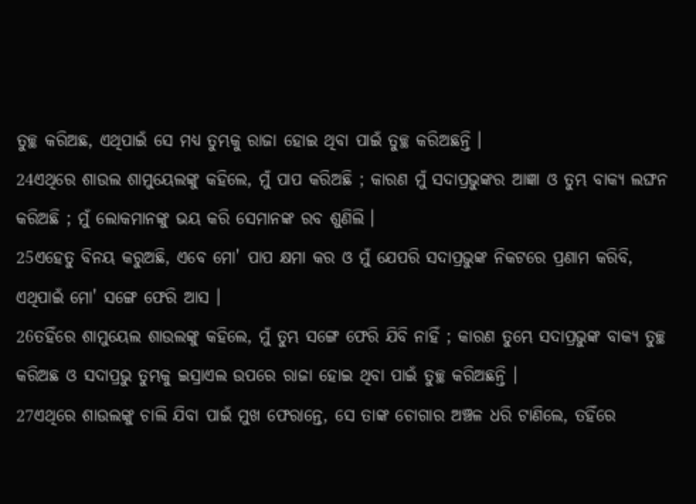ତୁଚ୍ଛ କରିଅଛ, ଏଥିପାଇଁ ସେ ମଧ୍ୟ ତୁମ୍ଭକୁ ରାଜା ହୋଇ ଥିବା ପାଇଁ ତୁଚ୍ଛ କରିଅଛନ୍ତି ।
24ଏଥିରେ ଶାଉଲ ଶାମୁୟେଲଙ୍କୁ କହିଲେ, ମୁଁ ପାପ କରିଅଛି ; କାରଣ ମୁଁ ସଦାପ୍ରଭୁଙ୍କର ଆଜ୍ଞା ଓ ତୁମ୍ଭ ବାକ୍ୟ ଲଙ୍ଘନ କରିଅଛି ; ମୁଁ ଲୋକମାନଙ୍କୁ ଭୟ କରି ସେମାନଙ୍କ ରବ ଶୁଣିଲି ।
25ଏହେତୁ ବିନୟ କରୁଅଛି, ଏବେ ମୋ' ପାପ କ୍ଷମା କର ଓ ମୁଁ ଯେପରି ସଦାପ୍ରଭୁଙ୍କ ନିକଟରେ ପ୍ରଣାମ କରିବି, ଏଥିପାଇଁ ମୋ' ସଙ୍ଗେ ଫେରି ଆସ ।
26ତହିଁରେ ଶାମୁୟେଲ ଶାଉଲଙ୍କୁ କହିଲେ, ମୁଁ ତୁମ୍ଭ ସଙ୍ଗେ ଫେରି ଯିବି ନାହିଁ ; କାରଣ ତୁମ୍ଭେ ସଦାପ୍ରଭୁଙ୍କ ବାକ୍ୟ ତୁଚ୍ଛ କରିଅଛ ଓ ସଦାପ୍ରଭୁ ତୁମ୍ଭକୁ ଇସ୍ରାଏଲ ଉପରେ ରାଜା ହୋଇ ଥିବା ପାଇଁ ତୁଚ୍ଛ କରିଅଛନ୍ତି ।
27ଏଥିରେ ଶାଉଲଙ୍କୁ ଚାଲି ଯିବା ପାଇଁ ମୁଖ ଫେରାନ୍ତେ, ସେ ତାଙ୍କ ଚୋଗାର ଅଞ୍ଚଳ ଧରି ଟାଣିଲେ, ତହିଁରେ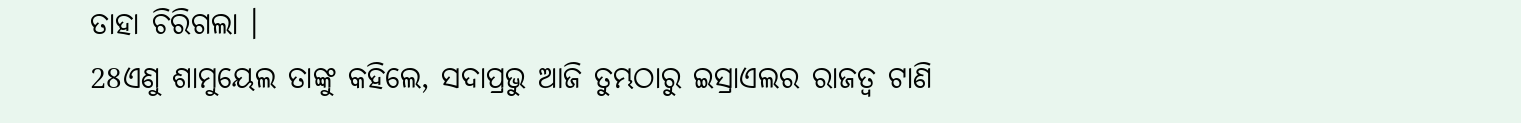ତାହା ଚିରିଗଲା ।
28ଏଣୁ ଶାମୁୟେଲ ତାଙ୍କୁ କହିଲେ, ସଦାପ୍ରଭୁ ଆଜି ତୁମ୍ଭଠାରୁ ଇସ୍ରାଏଲର ରାଜତ୍ୱ ଟାଣି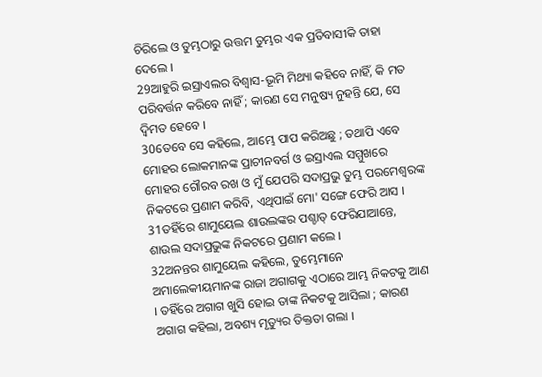ଚିରିଲେ ଓ ତୁମ୍ଭଠାରୁ ଉତ୍ତମ ତୁମ୍ଭର ଏକ ପ୍ରତିବାସୀକି ତାହା ଦେଲେ ।
29ଆହୁରି ଇସ୍ରାଏଲର ବିଶ୍ୱାସ-ଭୂମି ମିଥ୍ୟା କହିବେ ନାହିଁ, କି ମତ ପରିବର୍ତ୍ତନ କରିବେ ନାହିଁ ; କାରଣ ସେ ମନୁଷ୍ୟ ନୁହନ୍ତି ଯେ, ସେ ଦ୍ୱିମତ ହେବେ ।
30ତେବେ ସେ କହିଲେ, ଆମ୍ଭେ ପାପ କରିଅଛୁ ; ତଥାପି ଏବେ ମୋହର ଲୋକମାନଙ୍କ ପ୍ରାଚୀନବର୍ଗ ଓ ଇସ୍ରାଏଲ ସମ୍ମୁଖରେ ମୋହର ଗୌରବ ରଖ ଓ ମୁଁ ଯେପରି ସଦାପ୍ରଭୁ ତୁମ୍ଭ ପରମେଶ୍ୱରଙ୍କ ନିକଟରେ ପ୍ରଣାମ କରିବି, ଏଥିପାଇଁ ମୋ' ସଙ୍ଗେ ଫେରି ଆସ ।
31ତହିଁରେ ଶାମୁୟେଲ ଶାଉଲଙ୍କର ପଶ୍ଚାତ୍ ଫେରିଯାଆନ୍ତେ, ଶାଉଲ ସଦାପ୍ରଭୁଙ୍କ ନିକଟରେ ପ୍ରଣାମ କଲେ ।
32ଅନନ୍ତର ଶାମୁୟେଲ କହିଲେ, ତୁମ୍ଭେମାନେ ଅମାଲେକୀୟମାନଙ୍କ ରାଜା ଅଗାଗକୁ ଏଠାରେ ଆମ୍ଭ ନିକଟକୁ ଆଣ । ତହିଁରେ ଅଗାଗ ଖୁସି ହୋଇ ତାଙ୍କ ନିକଟକୁ ଆସିଲା ; କାରଣ ଅଗାଗ କହିଲା, ଅବଶ୍ୟ ମୃତ୍ୟୁର ତିକ୍ତତା ଗଲା ।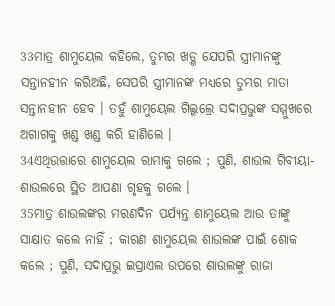33ମାତ୍ର ଶାମୁୟେଲ କହିଲେ, ତୁମ୍ଭର ଖଡ଼୍ଗ ଯେପରି ସ୍ତ୍ରୀମାନଙ୍କୁ ସନ୍ତାନହୀନ କରିଅଛି, ସେପରି ସ୍ତ୍ରୀମାନଙ୍କ ମଧ୍ୟରେ ତୁମ୍ଭର ମାତା ସନ୍ତାନହୀନ ହେବ । ତହୁଁ ଶାମୁୟେଲ ଗିଲ୍ଗଲ୍ରେ ସଦାପ୍ରଭୁଙ୍କ ସମ୍ମୁଖରେ ଅଗାଗକୁ ଖଣ୍ଡ ଖଣ୍ଡ କରି ହାଣିଲେ ।
34ଏଥିଉତ୍ତାରେ ଶାମୁୟେଲ ରାମାକୁ ଗଲେ ; ପୁଣି, ଶାଉଲ ଗିବୀୟା-ଶାଉଲରେ ସ୍ଥିତ ଆପଣା ଗୃହକୁ ଗଲେ ।
35ମାତ୍ର ଶାଉଲଙ୍କର ମରଣଦିନ ପର୍ଯ୍ୟନ୍ତ ଶାମୁୟେଲ ଆଉ ତାଙ୍କୁ ସାକ୍ଷାତ କଲେ ନାହିଁ ; କାରଣ ଶାମୁୟେଲ ଶାଉଲଙ୍କ ପାଇଁ ଶୋକ କଲେ ; ପୁଣି, ସଦାପ୍ରଭୁ ଇସ୍ରାଏଲ ଉପରେ ଶାଉଲଙ୍କୁ ରାଜା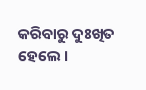କରିବାରୁ ଦୁଃଖିତ ହେଲେ ।